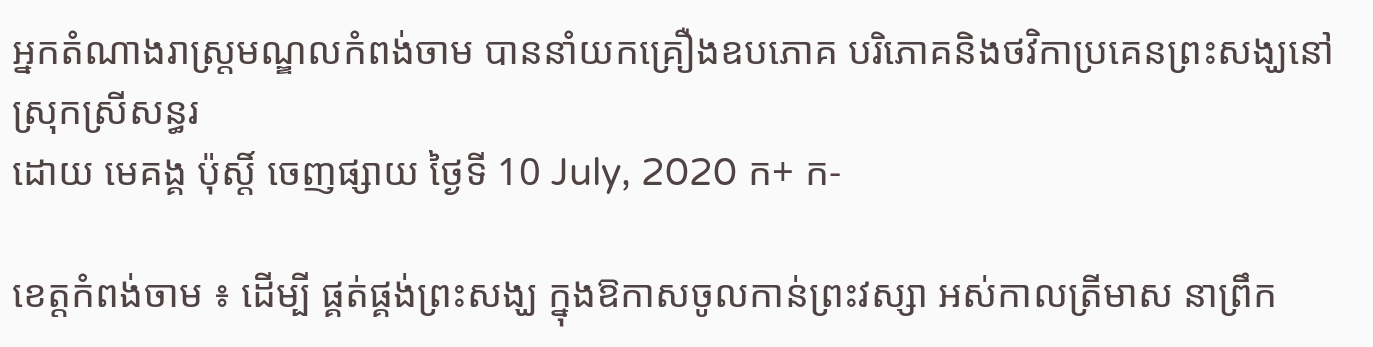អ្នកតំណាងរាស្ត្រមណ្ឌលកំពង់ចាម បាននាំយកគ្រឿងឧបភោគ បរិភោគនិងថវិកាប្រគេនព្រះសង្ឃនៅស្រុកស្រីសន្ធរ
ដោយ មេគង្គ ប៉ុស្តិ៍ ចេញផ្សាយ ថ្ងៃទី 10 July, 2020 ក+ ក-

ខេត្តកំពង់ចាម ៖ ដើម្បី ផ្គត់ផ្គង់ព្រះសង្ឃ ក្នុងឱកាសចូលកាន់ព្រះវស្សា អស់កាលត្រីមាស នាព្រឹក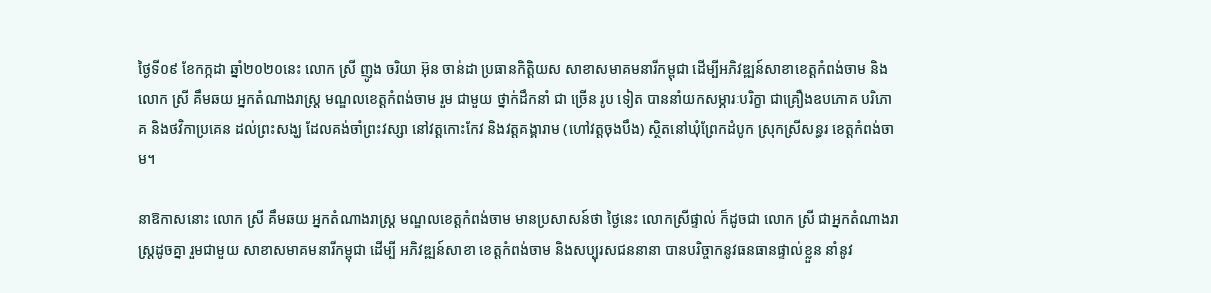ថ្ងៃទី០៩ ខែកក្កដា ឆ្នាំ២០២០នេះ លោក ស្រី ញូង ចរិយា អ៊ុន ចាន់ដា ប្រធានកិត្តិយស សាខាសមាគមនារីកម្ពុជា ដើម្បីអភិវឌ្ឍន៍សាខាខេត្តកំពង់ចាម និង លោក ស្រី គឹមឆយ អ្នកតំណាងរាស្រ្ត មណ្ឌលខេត្តកំពង់ចាម រួម ជាមួយ ថ្នាក់ដឹកនាំ ជា ច្រើន រូប ទៀត បាននាំយកសម្ភារៈបរិក្ខា ជាគ្រឿងឧបភោគ បរិភោគ និងថវិកាប្រគេន ដល់ព្រះសង្ឃ ដែលគង់ចាំព្រះវស្សា នៅវត្តកោះកែវ និងវត្តគង្គារាម (ហៅវត្តចុងបឹង) ស្ថិតនៅឃុំព្រែកដំបូក ស្រុកស្រីសន្ធរ ខេត្តកំពង់ចាម។

នាឱកាសនោះ លោក ស្រី គឹមឆយ អ្នកតំណាងរាស្រ្ត មណ្ឌលខេត្តកំពង់ចាម មានប្រសាសន៍ថា ថ្ងៃនេះ លោកស្រីផ្ទាល់ ក៏ដូចជា លោក ស្រី ជាអ្នកតំណាងរាស្ត្រដូចគ្នា រួមជាមួយ សាខាសមាគមនារីកម្ពុជា ដើម្បី អភិវឌ្ឍន៍សាខា ខេត្តកំពង់ចាម និងសប្បុរសជននានា បានបរិច្ចាកនូវធនធានផ្ទាល់ខ្លួន នាំនូវ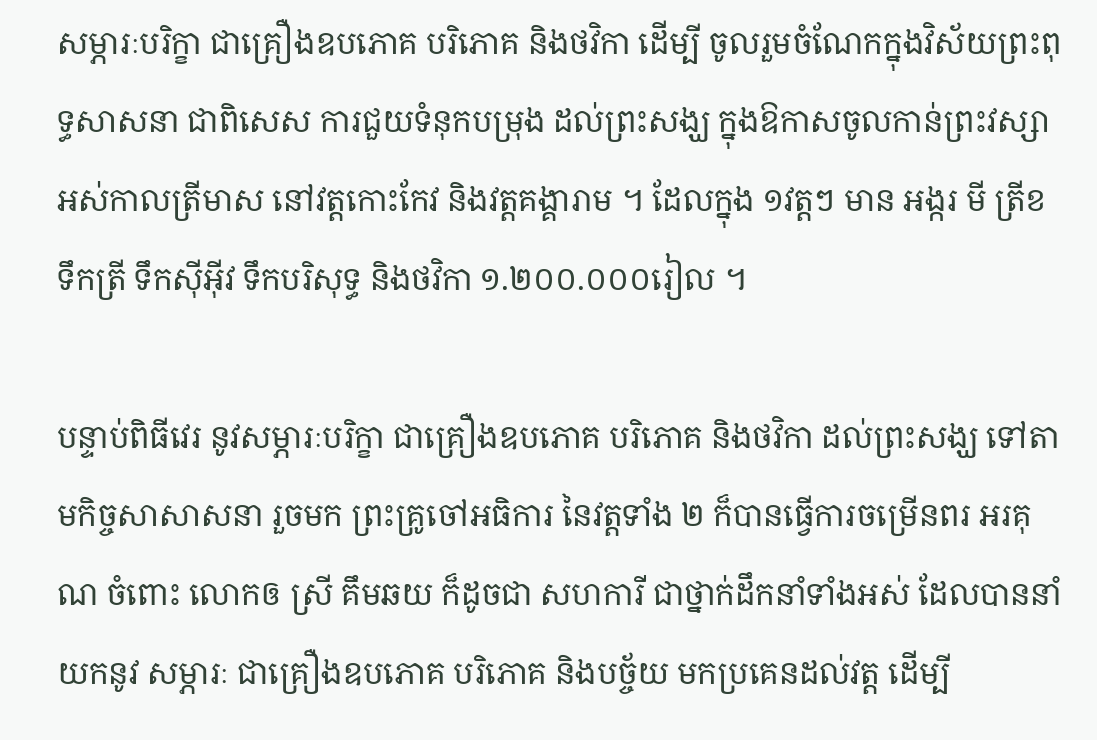សម្ភារៈបរិក្ខា ជាគ្រឿងឧបភោគ បរិភោគ និងថវិកា ដើម្បី ចូលរួមចំណែកក្នុងវិស័យព្រះពុទ្ធសាសនា ជាពិសេស ការជួយទំនុកបម្រុង ដល់ព្រះសង្ឃ ក្នុងឱកាសចូលកាន់ព្រះវស្សា អស់កាលត្រីមាស នៅវត្តកោះកែវ និងវត្តគង្គារាម ។ ដែលក្នុង ១វត្តៗ មាន អង្ករ មី ត្រីខ ទឹកត្រី ទឹកស៊ីអ៊ីវ ទឹកបរិសុទ្ធ និងថវិកា ១.២០០.០០០រៀល ។

បន្ទាប់ពិធីវេរ នូវសម្ភារៈបរិក្ខា ជាគ្រឿងឧបភោគ បរិភោគ និងថវិកា ដល់ព្រះសង្ឃ ទៅតាមកិច្ចសាសាសនា រួចមក ព្រះគ្រូចៅអធិការ នៃវត្តទាំង ២ ក៏បានធ្វើការចម្រើនពរ អរគុណ ចំពោះ លោកឲ ស្រី គឹមឆយ ក៏ដូចជា សហការី ជាថ្នាក់ដឹកនាំទាំងអស់ ដែលបាននាំយកនូវ សម្ភារៈ ជាគ្រឿងឧបភោគ បរិភោគ និងបច្ច័យ មកប្រគេនដល់វត្ត ដើម្បី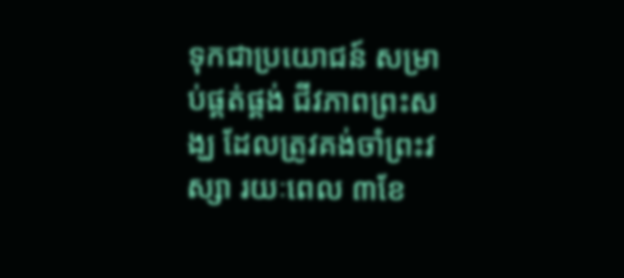ទុកជាប្រយោជន៍ សម្រាប់ផ្គត់ផ្គង់ ជីវភាពព្រះសង្ឃ ដែលត្រូវគង់ចាំព្រះវស្សា រយៈពេល ៣ខែ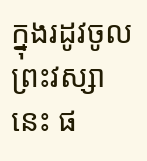ក្នុងរដូវចូលព្រះវស្សានេះ ផ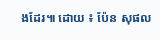ងដែរ៕ ដោយ ៖ ប៉ែន សុផល